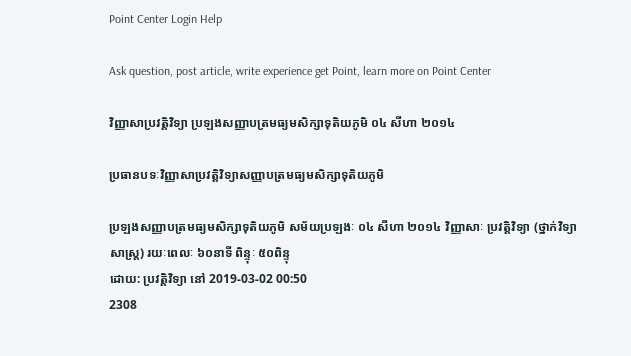Point Center Login Help

Ask question, post article, write experience get Point, learn more on Point Center

វិញ្ញាសាប្រវត្តិវិទ្យា ប្រឡងសញ្ញាបត្រមធ្យមសិក្សាទុតិយភូមិ ០៤ សីហា ២០១៤

ប្រធានបទៈវិញ្ញាសាប្រវត្តិវិទ្យាសញ្ញាបត្រមធ្យមសិក្សាទុតិយភូមិ

ប្រឡងសញ្ញាបត្រមធ្យមសិក្សាទុតិយភូមិ សម័យប្រឡងៈ ០៤ សីហា ២០១៤ វិញ្ញាសាៈ ប្រវត្តិវិទ្យា (ថ្នាក់វិទ្យាសាស្ត្រ) រយៈពេលៈ ៦០នាទី ពិន្ទុៈ ៥០ពិន្ទុ
ដោយ: ប្រវត្តិវិទ្យា នៅ 2019-03-02 00:50
2308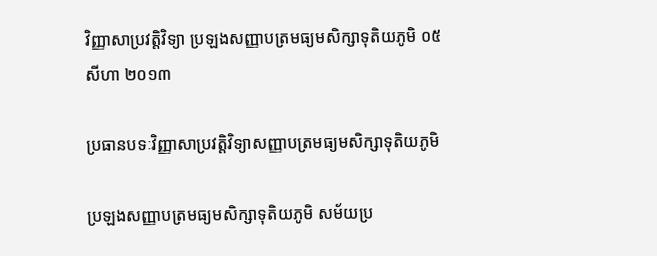វិញ្ញាសាប្រវត្តិវិទ្យា ប្រឡងសញ្ញាបត្រមធ្យមសិក្សាទុតិយភូមិ ០៥ សីហា ២០១៣

ប្រធានបទៈវិញ្ញាសាប្រវត្តិវិទ្យាសញ្ញាបត្រមធ្យមសិក្សាទុតិយភូមិ

ប្រឡងសញ្ញាបត្រមធ្យមសិក្សាទុតិយភូមិ សម័យប្រ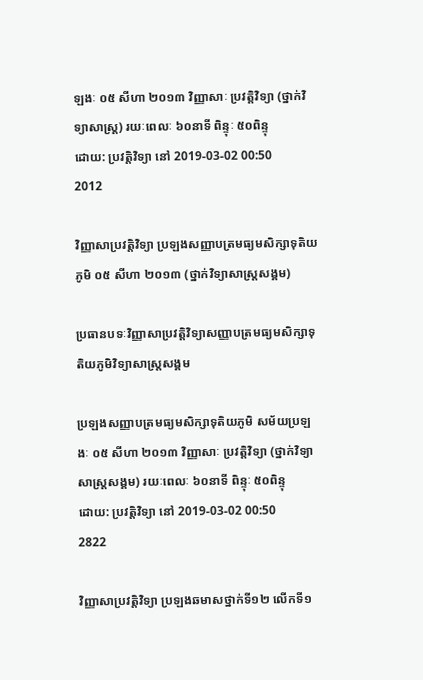ឡងៈ ០៥ សីហា ២០១៣ វិញ្ញាសាៈ ប្រវត្តិវិទ្យា (ថ្នាក់វិទ្យាសាស្ត្រ) រយៈពេលៈ ៦០នាទី ពិន្ទុៈ ៥០ពិន្ទុ
ដោយ: ប្រវត្តិវិទ្យា នៅ 2019-03-02 00:50
2012

វិញ្ញាសាប្រវត្តិវិទ្យា ប្រឡងសញ្ញាបត្រមធ្យមសិក្សាទុតិយភូមិ ០៥ សីហា ២០១៣ (ថ្នាក់វិទ្យាសាស្ត្រសង្គម)

ប្រធានបទៈវិញ្ញាសាប្រវត្តិវិទ្យាសញ្ញាបត្រមធ្យមសិក្សាទុតិយភូមិវិទ្យាសាស្ត្រសង្គម

ប្រឡងសញ្ញាបត្រមធ្យមសិក្សាទុតិយភូមិ សម័យប្រឡងៈ ០៥ សីហា ២០១៣ វិញ្ញាសាៈ ប្រវត្តិវិទ្យា (ថ្នាក់វិទ្យាសាស្ត្រសង្គម) រយៈពេលៈ ៦០នាទី ពិន្ទុៈ ៥០ពិន្ទុ
ដោយ: ប្រវត្តិវិទ្យា នៅ 2019-03-02 00:50
2822

វិញ្ញាសាប្រវត្តិវិទ្យា ប្រឡងឆមាសថ្នាក់ទី១២ លើកទី១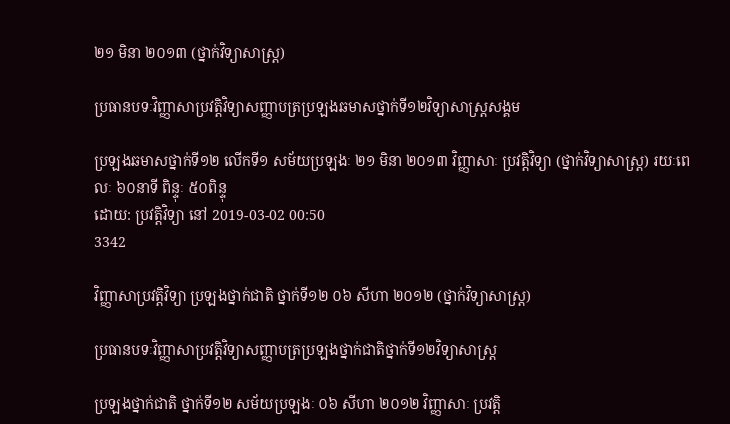២១ មិនា ២០១៣ (ថ្នាក់វិទ្យាសាស្ត្រ)

ប្រធានបទៈវិញ្ញាសាប្រវត្តិវិទ្យាសញ្ញាបត្រប្រឡងឆមាសថ្នាក់ទី១២វិទ្យាសាស្ត្រសង្គម

ប្រឡងឆមាសថ្នាក់ទី១២ លើកទី១ សម័យប្រឡងៈ ២១ មិនា ២០១៣ វិញ្ញាសាៈ ប្រវត្តិវិទ្យា (ថ្នាក់វិទ្យាសាស្ត្រ) រយៈពេលៈ ៦០នាទី ពិន្ទុៈ ៥០ពិន្ទុ
ដោយ: ប្រវត្តិវិទ្យា នៅ 2019-03-02 00:50
3342

វិញ្ញាសាប្រវត្តិវិទ្យា ប្រឡងថ្នាក់ជាតិ ថ្នាក់ទី១២ ០៦ សីហា ២០១២ (ថ្នាក់វិទ្យាសាស្ត្រ)

ប្រធានបទៈវិញ្ញាសាប្រវត្តិវិទ្យាសញ្ញាបត្រប្រឡងថ្នាក់ជាតិថ្នាក់ទី១២វិទ្យាសាស្ត្រ

ប្រឡងថ្នាក់ជាតិ ថ្នាក់ទី១២ សម័យប្រឡងៈ ០៦ សីហា ២០១២ វិញ្ញាសាៈ ប្រវត្តិ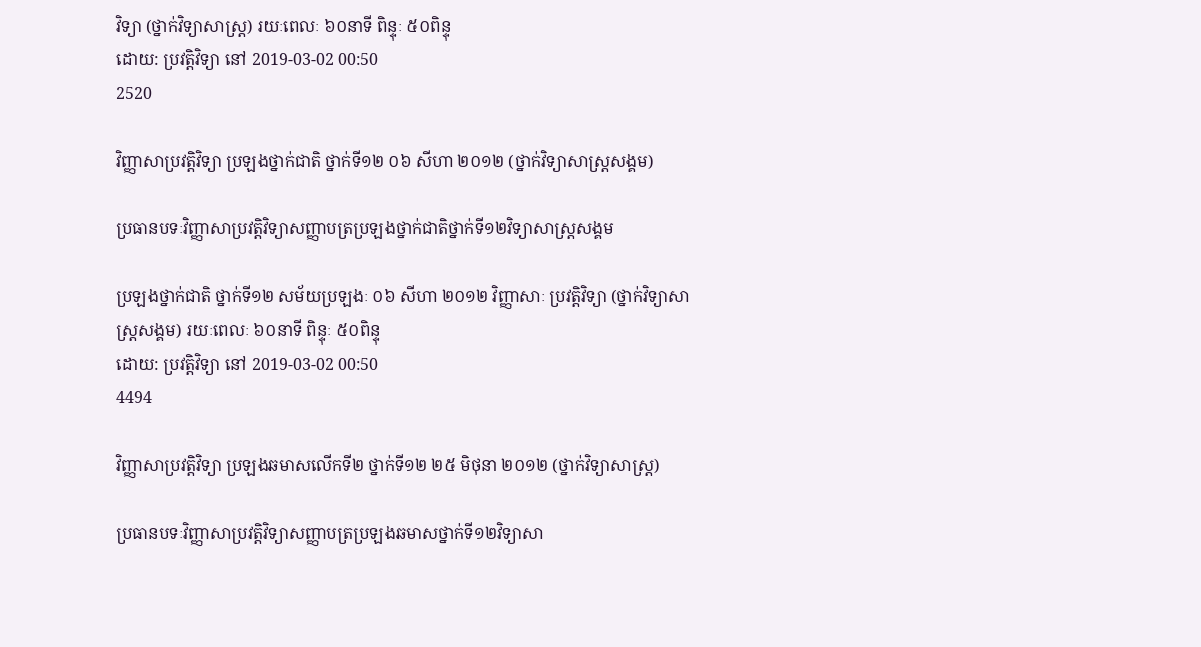វិទ្យា (ថ្នាក់វិទ្យាសាស្ត្រ) រយៈពេលៈ ៦០នាទី ពិន្ទុៈ ៥០ពិន្ទុ
ដោយ: ប្រវត្តិវិទ្យា នៅ 2019-03-02 00:50
2520

វិញ្ញាសាប្រវត្តិវិទ្យា ប្រឡងថ្នាក់ជាតិ ថ្នាក់ទី១២ ០៦ សីហា ២០១២ (ថ្នាក់វិទ្យាសាស្ត្រសង្គម)

ប្រធានបទៈវិញ្ញាសាប្រវត្តិវិទ្យាសញ្ញាបត្រប្រឡងថ្នាក់ជាតិថ្នាក់ទី១២វិទ្យាសាស្ត្រសង្គម

ប្រឡងថ្នាក់ជាតិ ថ្នាក់ទី១២ សម័យប្រឡងៈ ០៦ សីហា ២០១២ វិញ្ញាសាៈ ប្រវត្តិវិទ្យា (ថ្នាក់វិទ្យាសាស្ត្រសង្គម) រយៈពេលៈ ៦០នាទី ពិន្ទុៈ ៥០ពិន្ទុ
ដោយ: ប្រវត្តិវិទ្យា នៅ 2019-03-02 00:50
4494

វិញ្ញាសាប្រវត្តិវិទ្យា ប្រឡងឆមាសលើកទី២ ថ្នាក់ទី១២ ២៥ មិថុនា ២០១២ (ថ្នាក់វិទ្យាសាស្ត្រ)

ប្រធានបទៈវិញ្ញាសាប្រវត្តិវិទ្យាសញ្ញាបត្រប្រឡងឆមាសថ្នាក់ទី១២វិទ្យាសា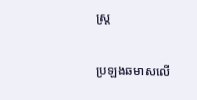ស្ត្រ

ប្រឡងឆមាសលើ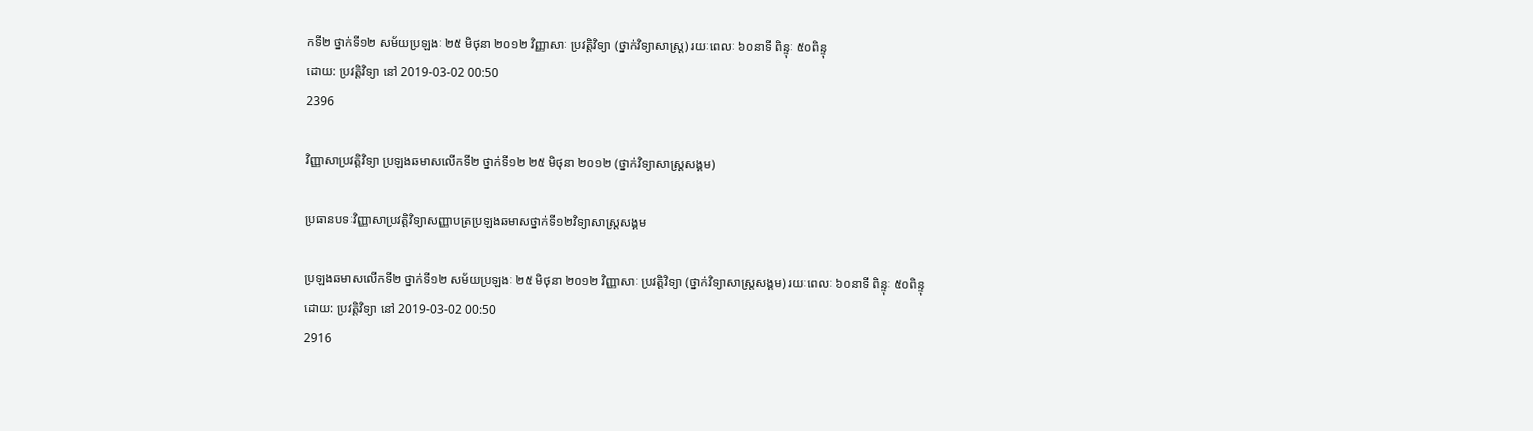កទី២ ថ្នាក់ទី១២ សម័យប្រឡងៈ ២៥ មិថុនា ២០១២ វិញ្ញាសាៈ ប្រវត្តិវិទ្យា (ថ្នាក់វិទ្យាសាស្ត្រ) រយៈពេលៈ ៦០នាទី ពិន្ទុៈ ៥០ពិន្ទុ
ដោយ: ប្រវត្តិវិទ្យា នៅ 2019-03-02 00:50
2396

វិញ្ញាសាប្រវត្តិវិទ្យា ប្រឡងឆមាសលើកទី២ ថ្នាក់ទី១២ ២៥ មិថុនា ២០១២ (ថ្នាក់វិទ្យាសាស្ត្រសង្គម)

ប្រធានបទៈវិញ្ញាសាប្រវត្តិវិទ្យាសញ្ញាបត្រប្រឡងឆមាសថ្នាក់ទី១២វិទ្យាសាស្ត្រសង្គម

ប្រឡងឆមាសលើកទី២ ថ្នាក់ទី១២ សម័យប្រឡងៈ ២៥ មិថុនា ២០១២ វិញ្ញាសាៈ ប្រវត្តិវិទ្យា (ថ្នាក់វិទ្យាសាស្ត្រសង្គម) រយៈពេលៈ ៦០នាទី ពិន្ទុៈ ៥០ពិន្ទុ
ដោយ: ប្រវត្តិវិទ្យា នៅ 2019-03-02 00:50
2916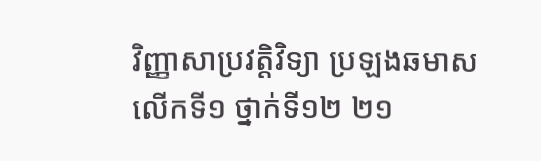វិញ្ញាសាប្រវត្តិវិទ្យា ប្រឡងឆមាសលើកទី១ ថ្នាក់ទី១២ ២១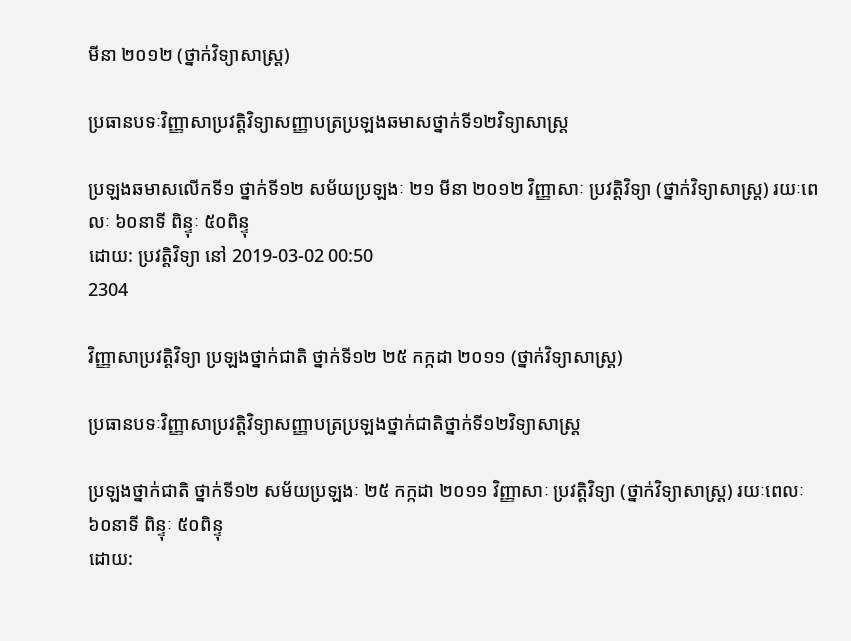មីនា ២០១២ (ថ្នាក់វិទ្យាសាស្ត្រ)

ប្រធានបទៈវិញ្ញាសាប្រវត្តិវិទ្យាសញ្ញាបត្រប្រឡងឆមាសថ្នាក់ទី១២វិទ្យាសាស្ត្រ

ប្រឡងឆមាសលើកទី១ ថ្នាក់ទី១២ សម័យប្រឡងៈ ២១ មីនា ២០១២ វិញ្ញាសាៈ ប្រវត្តិវិទ្យា (ថ្នាក់វិទ្យាសាស្ត្រ) រយៈពេលៈ ៦០នាទី ពិន្ទុៈ ៥០ពិន្ទុ
ដោយ: ប្រវត្តិវិទ្យា នៅ 2019-03-02 00:50
2304

វិញ្ញាសាប្រវត្តិវិទ្យា ប្រឡងថ្នាក់ជាតិ ថ្នាក់ទី១២ ២៥ កក្កដា ២០១១ (ថ្នាក់វិទ្យាសាស្ត្រ)

ប្រធានបទៈវិញ្ញាសាប្រវត្តិវិទ្យាសញ្ញាបត្រប្រឡងថ្នាក់ជាតិថ្នាក់ទី១២វិទ្យាសាស្ត្រ

ប្រឡងថ្នាក់ជាតិ ថ្នាក់ទី១២ សម័យប្រឡងៈ ២៥ កក្កដា ២០១១ វិញ្ញាសាៈ ប្រវត្តិវិទ្យា (ថ្នាក់វិទ្យាសាស្ត្រ) រយៈពេលៈ ៦០នាទី ពិន្ទុៈ ៥០ពិន្ទុ
ដោយ: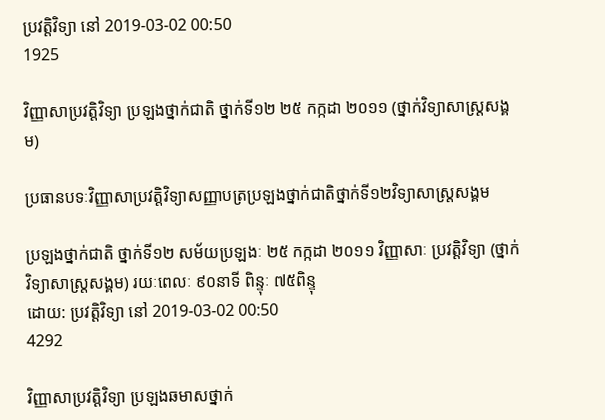ប្រវត្តិវិទ្យា នៅ 2019-03-02 00:50
1925

វិញ្ញាសាប្រវត្តិវិទ្យា ប្រឡងថ្នាក់ជាតិ ថ្នាក់ទី១២ ២៥ កក្កដា ២០១១ (ថ្នាក់វិទ្យាសាស្ត្រសង្គម)

ប្រធានបទៈវិញ្ញាសាប្រវត្តិវិទ្យាសញ្ញាបត្រប្រឡងថ្នាក់ជាតិថ្នាក់ទី១២វិទ្យាសាស្ត្រសង្គម

ប្រឡងថ្នាក់ជាតិ ថ្នាក់ទី១២ សម័យប្រឡងៈ ២៥ កក្កដា ២០១១ វិញ្ញាសាៈ ប្រវត្តិវិទ្យា (ថ្នាក់វិទ្យាសាស្ត្រសង្គម) រយៈពេលៈ ៩០នាទី ពិន្ទុៈ ៧៥ពិន្ទុ
ដោយ: ប្រវត្តិវិទ្យា នៅ 2019-03-02 00:50
4292

វិញ្ញាសាប្រវត្តិវិទ្យា ប្រឡងឆមាសថ្នាក់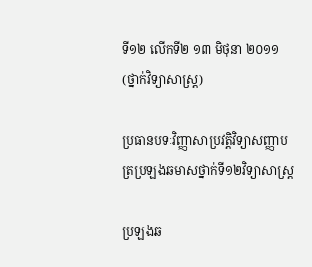ទី១២ លើកទី២ ១៣ មិថុនា ២០១១ (ថ្នាក់វិទ្យាសាស្ត្រ)

ប្រធានបទៈវិញ្ញាសាប្រវត្តិវិទ្យាសញ្ញាបត្រប្រឡងឆមាសថ្នាក់ទី១២វិទ្យាសាស្ត្រ

ប្រឡងឆ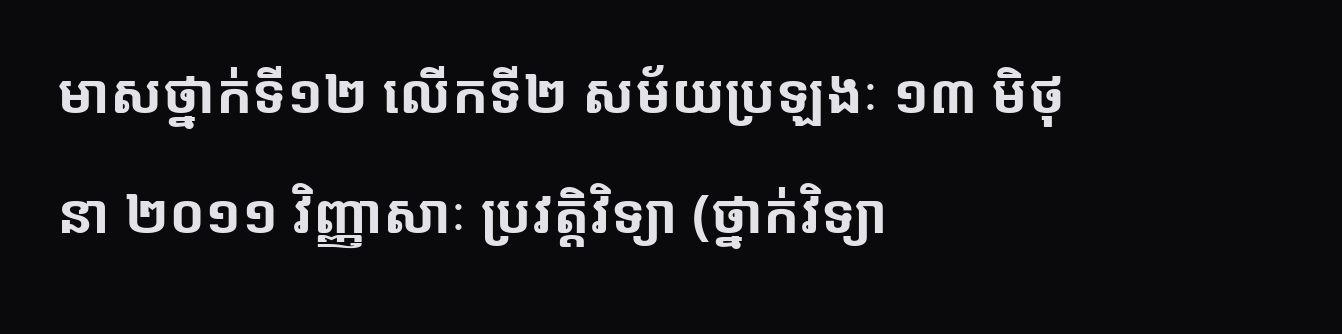មាសថ្នាក់ទី១២ លើកទី២ សម័យប្រឡងៈ ១៣ មិថុនា ២០១១ វិញ្ញាសាៈ ប្រវត្តិវិទ្យា (ថ្នាក់វិទ្យា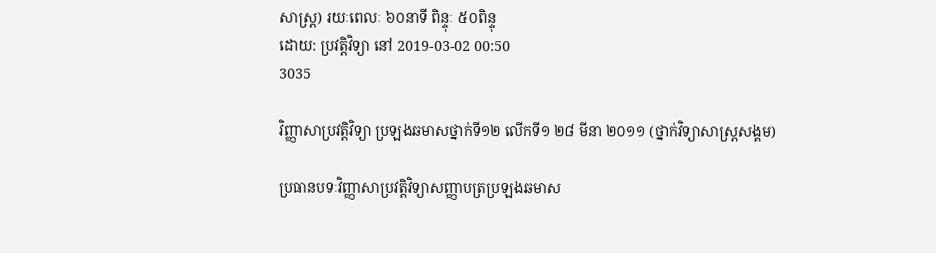សាស្ត្រ) រយៈពេលៈ ៦០នាទី ពិន្ទុៈ ៥០ពិន្ទុ
ដោយ: ប្រវត្តិវិទ្យា នៅ 2019-03-02 00:50
3035

វិញ្ញាសាប្រវត្តិវិទ្យា ប្រឡងឆមាសថ្នាក់ទី១២ លើកទី១ ២៨ មីនា ២០១១ (ថ្នាក់វិទ្យាសាស្ត្រសង្គម)

ប្រធានបទៈវិញ្ញាសាប្រវត្តិវិទ្យាសញ្ញាបត្រប្រឡងឆមាស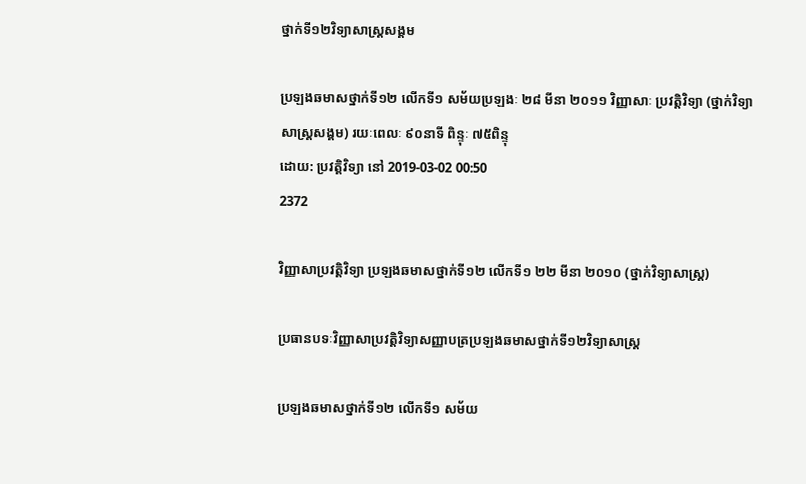ថ្នាក់ទី១២វិទ្យាសាស្ត្រសង្គម

ប្រឡងឆមាសថ្នាក់ទី១២ លើកទី១ សម័យប្រឡងៈ ២៨ មីនា ២០១១ វិញ្ញាសាៈ ប្រវត្តិវិទ្យា (ថ្នាក់វិទ្យាសាស្ត្រសង្គម) រយៈពេលៈ ៩០នាទី ពិន្ទុៈ ៧៥ពិន្ទុ
ដោយ: ប្រវត្តិវិទ្យា នៅ 2019-03-02 00:50
2372

វិញ្ញាសាប្រវត្តិវិទ្យា ប្រឡងឆមាសថ្នាក់ទី១២ លើកទី១ ២២ មីនា ២០១០ (ថ្នាក់វិទ្យាសាស្ត្រ)

ប្រធានបទៈវិញ្ញាសាប្រវត្តិវិទ្យាសញ្ញាបត្រប្រឡងឆមាសថ្នាក់ទី១២វិទ្យាសាស្ត្រ

ប្រឡងឆមាសថ្នាក់ទី១២ លើកទី១ សម័យ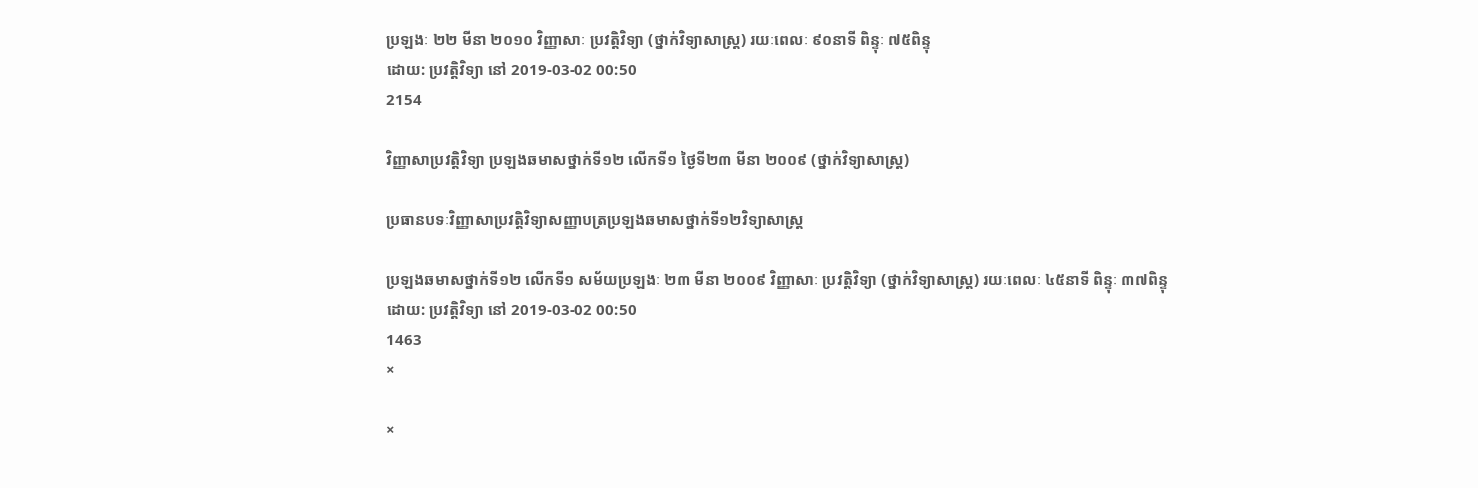ប្រឡងៈ ២២ មីនា ២០១០ វិញ្ញាសាៈ ប្រវត្តិវិទ្យា (ថ្នាក់វិទ្យាសាស្ត្រ) រយៈពេលៈ ៩០នាទី ពិន្ទុៈ ៧៥ពិន្ទុ
ដោយ: ប្រវត្តិវិទ្យា នៅ 2019-03-02 00:50
2154

វិញ្ញាសាប្រវត្តិវិទ្យា ប្រឡងឆមាសថ្នាក់ទី១២ លើកទី១ ថ្ងៃទី២៣ មីនា ២០០៩ (ថ្នាក់វិទ្យាសាស្ត្រ)

ប្រធានបទៈវិញ្ញាសាប្រវត្តិវិទ្យាសញ្ញាបត្រប្រឡងឆមាសថ្នាក់ទី១២វិទ្យាសាស្ត្រ

ប្រឡងឆមាសថ្នាក់ទី១២ លើកទី១ សម័យប្រឡងៈ ២៣ មីនា ២០០៩ វិញ្ញាសាៈ ប្រវត្តិវិទ្យា (ថ្នាក់វិទ្យាសាស្ត្រ) រយៈពេលៈ ៤៥នាទី ពិន្ទុៈ ៣៧ពិន្ទុ
ដោយ: ប្រវត្តិវិទ្យា នៅ 2019-03-02 00:50
1463
×

×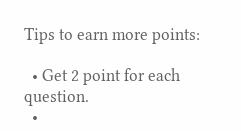Tips to earn more points:

  • Get 2 point for each question.
  •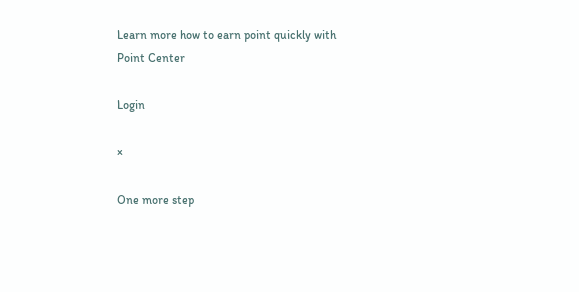Learn more how to earn point quickly with Point Center

Login

×

One more step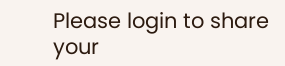Please login to share your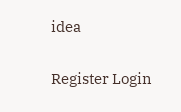idea

Register Login